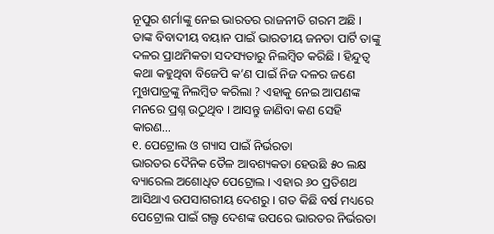ନୂପୁର ଶର୍ମାଙ୍କୁ ନେଇ ଭାରତର ରାଜନୀତି ଗରମ ଅଛି । ତାଙ୍କ ବିବାଦୀୟ ବୟାନ ପାଇଁ ଭାରତୀୟ ଜନତା ପାର୍ଟି ତାଙ୍କୁ ଦଳର ପ୍ରାଥମିକତା ସଦସ୍ୟତାରୁ ନିଲମ୍ବିତ କରିଛି । ହିନ୍ଦୁତ୍ୱ କଥା କହୁଥିବା ବିଜେପି କ’ଣ ପାଇଁ ନିଜ ଦଳର ଜଣେ ମୁଖପାତ୍ରଙ୍କୁ ନିଲମ୍ବିତ କରିଲା ? ଏହାକୁ ନେଇ ଆପଣଙ୍କ ମନରେ ପ୍ରଶ୍ନ ଉଠୁଥିବ । ଆସନ୍ତୁ ଜାଣିବା କଣ ସେହି କାରଣ…
୧. ପେଟ୍ରୋଲ ଓ ଗ୍ୟାସ ପାଇଁ ନିର୍ଭରତା
ଭାରତର ଦୈନିକ ତୈଳ ଆବଶ୍ୟକତା ହେଉଛି ୫୦ ଲକ୍ଷ ବ୍ୟାରେଲ ଅଶୋଧିତ ପେଟ୍ରୋଲ । ଏହାର ୬୦ ପ୍ରତିଶଥ ଆସିଥାଏ ଉପସାଗରୀୟ ଦେଶରୁ । ଗତ କିଛି ବର୍ଷ ମଧ୍ୟରେ ପେଟ୍ରୋଲ ପାଇଁ ଗଲ୍ଫ ଦେଶଙ୍କ ଉପରେ ଭାରତର ନିର୍ଭରତା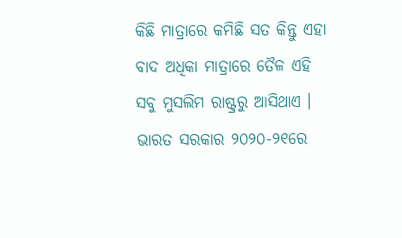କିଛି ମାତ୍ରାରେ କମିଛି ସତ କିନ୍ତୁ ଏହା ବାଦ ଅଧିକା ମାତ୍ରାରେ ତୈଳ ଏହି ସବୁ ମୁସଲିମ ରାଷ୍ଟ୍ରରୁ ଆସିଥାଏ ।
ଭାରତ ସରକାର ୨୦୨୦-୨୧ରେ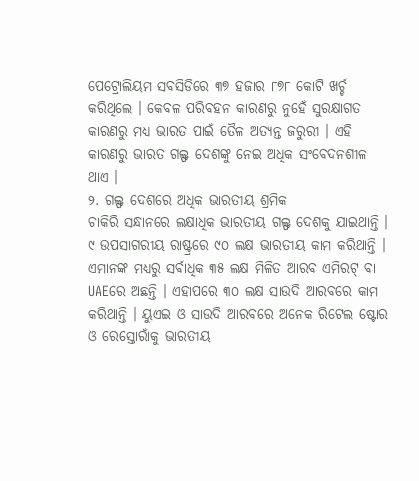ପେଟ୍ରୋଲିୟମ ସବସିଡିରେ ୩୭ ହଜାର ୮୭୮ କୋଟି ଖର୍ଚ୍ଚ କରିଥିଲେ । କେବଳ ପରିବହନ କାରଣରୁ ନୁହେଁ ସୁରକ୍ଷାଗତ କାରଣରୁ ମଧ୍ୟ ଭାରତ ପାଇଁ ତୈଳ ଅତ୍ୟନ୍ତ ଜରୁରୀ । ଏହି କାରଣରୁ ଭାରତ ଗଲ୍ଫ ଦେଶଙ୍କୁ ନେଇ ଅଧିକ ସଂବେଦନଶୀଳ ଥାଏ ।
୨. ଗଲ୍ଫ ଦେଶରେ ଅଧିକ ଭାରତୀୟ ଶ୍ରମିକ
ଚାକିରି ସନ୍ଧାନରେ ଲକ୍ଷାଧିକ ଭାରତୀୟ ଗଲ୍ଫ ଦେଶକୁ ଯାଇଥାନ୍ତି । ୯ ଉପସାଗରୀୟ ରାଷ୍ଟ୍ରରେ ୯୦ ଲକ୍ଷ ଭାରତୀୟ କାମ କରିଥାନ୍ତି । ଏମାନଙ୍କ ମଧ୍ୟରୁ ସର୍ବାଧିକ ୩୫ ଲକ୍ଷ ମିଳିତ ଆରବ ଏମିରଟ୍ ବା UAEରେ ଅଛନ୍ତି । ଏହାପରେ ୩୦ ଲକ୍ଷ ସାଉଦି ଆରବରେ କାମ କରିଥାନ୍ତି । ୟୁଏଇ ଓ ସାଉଦି ଆରବରେ ଅନେକ ରିଟେଲ ଷ୍ଟୋର ଓ ରେସ୍ତୋରାଁକୁ ଭାରତୀୟ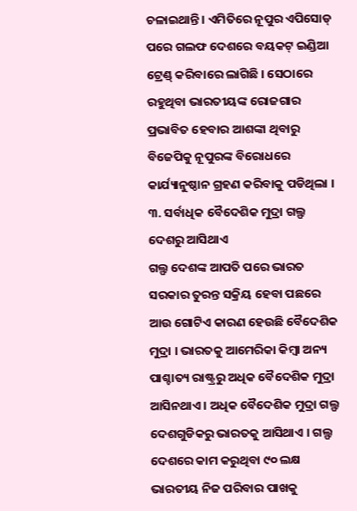ଚଳାଇଥାନ୍ତି । ଏମିତିରେ ନୂପୁର ଏପିସୋଡ୍ ପରେ ଗଲଫ ଦେଶରେ ବୟକଟ୍ ଇଣ୍ଡିଆ ଟ୍ରେଣ୍ଡ୍ କରିବାରେ ଲାଗିଛି । ସେଠାରେ ରହୁଥିବା ଭାରତୀୟଙ୍କ ରୋଜଗାର ପ୍ରଭାବିତ ହେବାର ଆଶଙ୍କା ଥିବାରୁ ବିଜେପିକୁ ନୂପୁରଙ୍କ ବିରୋଧରେ କାର୍ଯ୍ୟାନୁଷ୍ଠାନ ଗ୍ରହଣ କରିବାକୁ ପଡିଥିଲା ।
୩. ସର୍ବାଧିକ ବୈଦେଶିକ ମୁଦ୍ରା ଗଲ୍ଫ ଦେଶରୁ ଆସିଥାଏ
ଗଲ୍ଫ ଦେଶଙ୍କ ଆପତି ପରେ ଭାରତ ସରକାର ତୁରନ୍ତ ସକ୍ରିୟ ହେବା ପଛରେ ଆଉ ଗୋଟିଏ କାରଣ ହେଉଛି ବୈଦେଶିକ ମୁଦ୍ରା । ଭାରତକୁ ଆମେରିକା କିମ୍ବା ଅନ୍ୟ ପାଶ୍ଚାତ୍ୟ ରାଷ୍ଟ୍ରରୁ ଅଧିକ ବୈଦେଶିକ ମୁଦ୍ରା ଆସିନଥାଏ । ଅଧିକ ବୈଦେଶିକ ମୁଦ୍ରା ଗଲ୍ଫ ଦେଶଗୁଡିକରୁ ଭାରତକୁ ଆସିଥାଏ । ଗଲ୍ଫ ଦେଶରେ କାମ କରୁଥିବା ୯୦ ଲକ୍ଷ ଭାରତୀୟ ନିଜ ପରିବାର ପାଖକୁ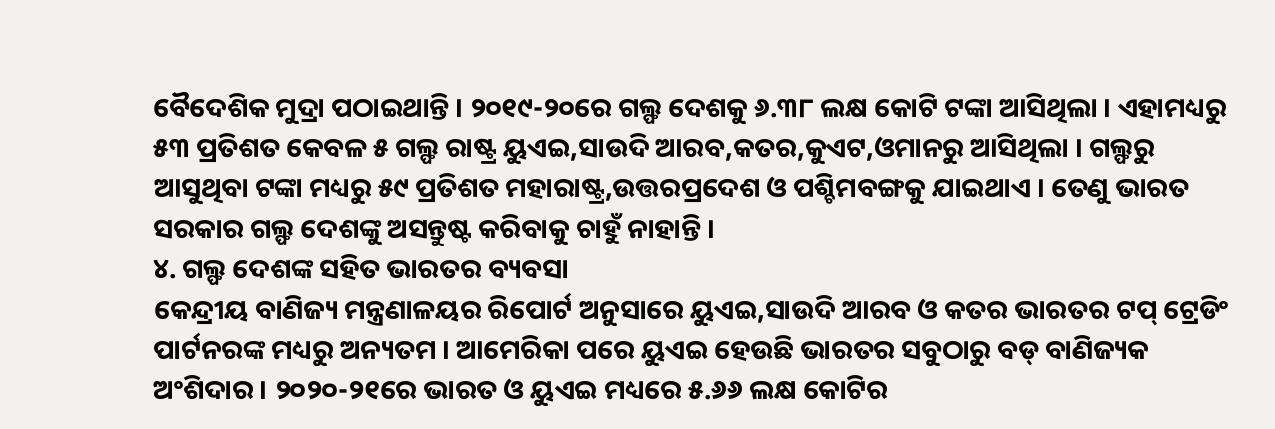ବୈଦେଶିକ ମୁଦ୍ରା ପଠାଇଥାନ୍ତି । ୨୦୧୯-୨୦ରେ ଗଲ୍ଫ ଦେଶକୁ ୬.୩୮ ଲକ୍ଷ କୋଟି ଟଙ୍କା ଆସିଥିଲା । ଏହାମଧ୍ୟରୁ ୫୩ ପ୍ରତିଶତ କେବଳ ୫ ଗଲ୍ଫ ରାଷ୍ଟ୍ର ୟୁଏଇ,ସାଉଦି ଆରବ,କତର,କୁଏଟ,ଓମାନରୁ ଆସିଥିଲା । ଗଲ୍ଫରୁ ଆସୁଥିବା ଟଙ୍କା ମଧ୍ୟରୁ ୫୯ ପ୍ରତିଶତ ମହାରାଷ୍ଟ୍ର,ଉତ୍ତରପ୍ରଦେଶ ଓ ପଶ୍ଚିମବଙ୍ଗକୁ ଯାଇଥାଏ । ତେଣୁ ଭାରତ ସରକାର ଗଲ୍ଫ ଦେଶଙ୍କୁ ଅସନ୍ତୁଷ୍ଟ କରିବାକୁ ଚାହୁଁ ନାହାନ୍ତି ।
୪. ଗଲ୍ଫ ଦେଶଙ୍କ ସହିତ ଭାରତର ବ୍ୟବସା
କେନ୍ଦ୍ରୀୟ ବାଣିଜ୍ୟ ମନ୍ତ୍ରଣାଳୟର ରିପୋର୍ଟ ଅନୁସାରେ ୟୁଏଇ,ସାଉଦି ଆରବ ଓ କତର ଭାରତର ଟପ୍ ଟ୍ରେଡିଂ ପାର୍ଟନରଙ୍କ ମଧ୍ୟରୁ ଅନ୍ୟତମ । ଆମେରିକା ପରେ ୟୁଏଇ ହେଉଛି ଭାରତର ସବୁଠାରୁ ବଡ୍ ବାଣିଜ୍ୟକ ଅଂଶିଦାର । ୨୦୨୦-୨୧ରେ ଭାରତ ଓ ୟୁଏଇ ମଧ୍ୟରେ ୫.୬୬ ଲକ୍ଷ କୋଟିର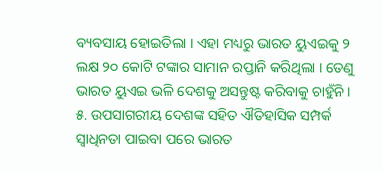ବ୍ୟବସାୟ ହୋଇତିଲା । ଏହା ମଧ୍ୟରୁ ଭାରତ ୟୁଏଇକୁ ୨ ଲକ୍ଷ ୨୦ କୋଟି ଟଙ୍କାର ସାମାନ ରପ୍ତାନି କରିଥିଲା । ତେଣୁ ଭାରତ ୟୁଏଇ ଭଳି ଦେଶକୁ ଅସନ୍ତୁଷ୍ଟ କରିବାକୁ ଚାହୁଁନି ।
୫. ଉପସାଗରୀୟ ଦେଶଙ୍କ ସହିତ ଐତିହାସିକ ସମ୍ପର୍କ
ସ୍ୱାଧିନତା ପାଇବା ପରେ ଭାରତ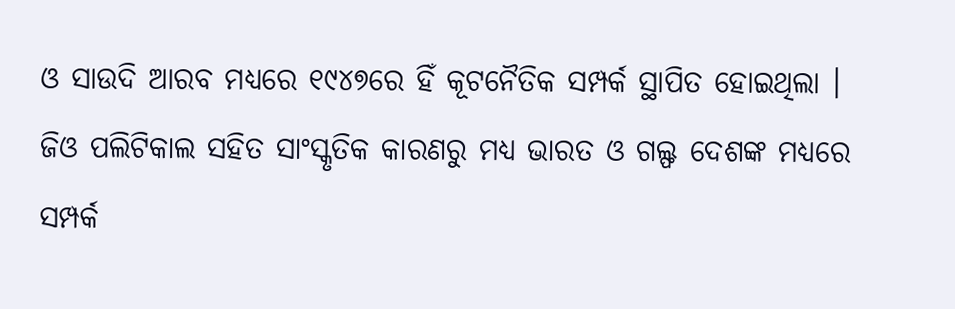ଓ ସାଉଦି ଆରବ ମଧ୍ୟରେ ୧୯୪୭ରେ ହିଁ କୂଟନୈତିକ ସମ୍ପର୍କ ସ୍ଥାପିତ ହୋଇଥିଲା । ଜିଓ ପଲିଟିକାଲ ସହିତ ସାଂସ୍କୃତିକ କାରଣରୁ ମଧ୍ୟ ଭାରତ ଓ ଗଲ୍ଫ ଦେଶଙ୍କ ମଧ୍ୟରେ ସମ୍ପର୍କ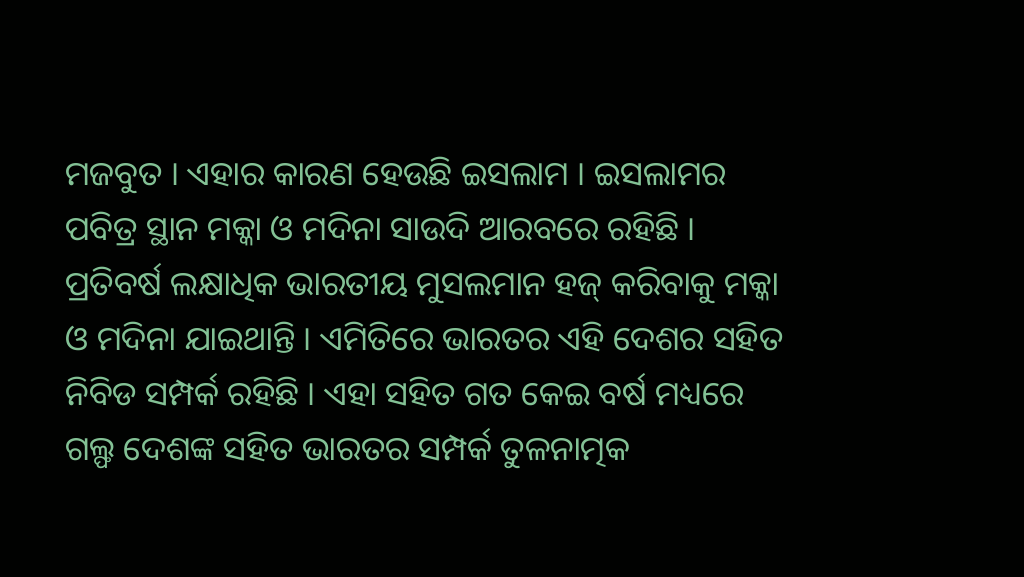ମଜବୁତ । ଏହାର କାରଣ ହେଉଛି ଇସଲାମ । ଇସଲାମର ପବିତ୍ର ସ୍ଥାନ ମକ୍କା ଓ ମଦିନା ସାଉଦି ଆରବରେ ରହିଛି । ପ୍ରତିବର୍ଷ ଲକ୍ଷାଧିକ ଭାରତୀୟ ମୁସଲମାନ ହଜ୍ କରିବାକୁ ମକ୍କା ଓ ମଦିନା ଯାଇଥାନ୍ତି । ଏମିତିରେ ଭାରତର ଏହି ଦେଶର ସହିତ ନିବିଡ ସମ୍ପର୍କ ରହିଛି । ଏହା ସହିତ ଗତ କେଇ ବର୍ଷ ମଧ୍ୟରେ ଗଲ୍ଫ ଦେଶଙ୍କ ସହିତ ଭାରତର ସମ୍ପର୍କ ତୁଳନାତ୍ମକ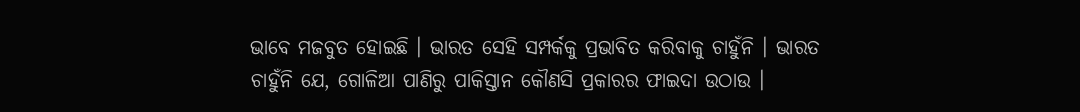ଭାବେ ମଜବୁତ ହୋଇଛି । ଭାରତ ସେହି ସମ୍ପର୍କକୁ ପ୍ରଭାବିତ କରିବାକୁ ଚାହୁଁନି । ଭାରତ ଚାହୁଁନି ଯେ, ଗୋଳିଆ ପାଣିରୁ ପାକିସ୍ତାନ କୌଣସି ପ୍ରକାରର ଫାଇଦା ଉଠାଉ ।